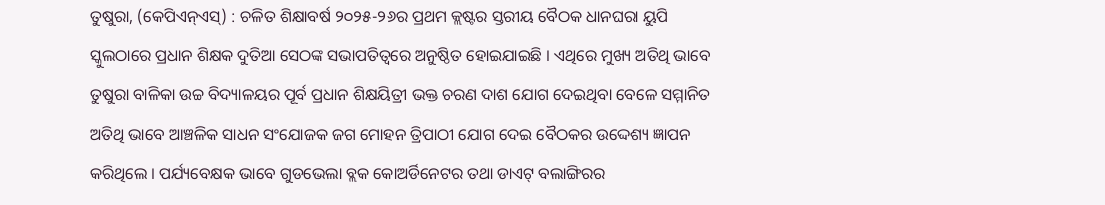ତୁଷୁରା, (କେପିଏନ୍ଏସ୍) : ଚଳିତ ଶିକ୍ଷାବର୍ଷ ୨୦୨୫-୨୬ର ପ୍ରଥମ କ୍ଲଷ୍ଟର ସ୍ତରୀୟ ବୈଠକ ଧାନଘରା ୟୁପି ସ୍କୁଲଠାରେ ପ୍ରଧାନ ଶିକ୍ଷକ ଦୁତିଆ ସେଠଙ୍କ ସଭାପତିତ୍ୱରେ ଅନୁଷ୍ଠିତ ହୋଇଯାଇଛି । ଏଥିରେ ମୁଖ୍ୟ ଅତିଥି ଭାବେ ତୁଷୁରା ବାଳିକା ଉଚ୍ଚ ବିଦ୍ୟାଳୟର ପୂର୍ବ ପ୍ରଧାନ ଶିକ୍ଷୟିତ୍ରୀ ଭକ୍ତ ଚରଣ ଦାଶ ଯୋଗ ଦେଇଥିବା ବେଳେ ସମ୍ମାନିତ ଅତିଥି ଭାବେ ଆଞ୍ଚଳିକ ସାଧନ ସଂଯୋଜକ ଜଗ ମୋହନ ତ୍ରିପାଠୀ ଯୋଗ ଦେଇ ବୈଠକର ଉଦ୍ଦେଶ୍ୟ ଜ୍ଞାପନ କରିଥିଲେ । ପର୍ଯ୍ୟବେକ୍ଷକ ଭାବେ ଗୁଡଭେଲା ବ୍ଲକ କୋଅର୍ଡିନେଟର ତଥା ଡାଏଟ୍ ବଲାଙ୍ଗିରର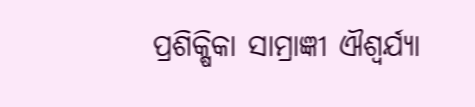ପ୍ରଶିକ୍ଷିକା ସାମ୍ରାଜ୍ଞୀ ଐଶ୍ୱର୍ଯ୍ୟା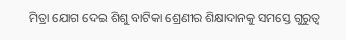ମିତ୍ରା ଯୋଗ ଦେଇ ଶିଶୁ ବାଟିକା ଶ୍ରେଣୀର ଶିକ୍ଷାଦାନକୁ ସମସ୍ତେ ଗୁରୁତ୍ୱ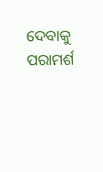ଦେବାକୁ ପରାମର୍ଶ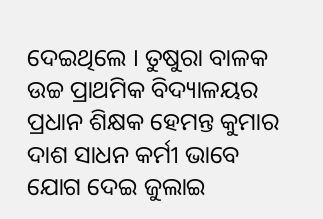ଦେଇଥିଲେ । ତୁଷୁରା ବାଳକ ଉଚ୍ଚ ପ୍ରାଥମିକ ବିଦ୍ୟାଳୟର ପ୍ରଧାନ ଶିକ୍ଷକ ହେମନ୍ତ କୁମାର ଦାଶ ସାଧନ କର୍ମୀ ଭାବେ ଯୋଗ ଦେଇ ଜୁଲାଇ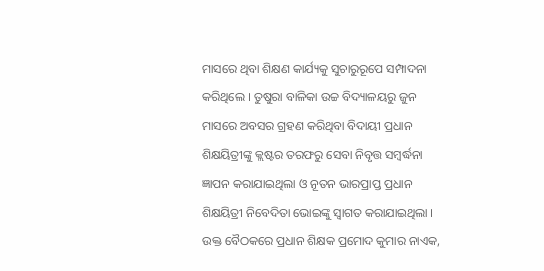ମାସରେ ଥିବା ଶିକ୍ଷଣ କାର୍ଯ୍ୟକୁ ସୁଚାରୁରୂପେ ସମ୍ପାଦନା କରିଥିଲେ । ତୁଷୁରା ବାଳିକା ଉଚ୍ଚ ବିଦ୍ୟାଳୟରୁ ଜୁନ ମାସରେ ଅବସର ଗ୍ରହଣ କରିଥିବା ବିଦାୟୀ ପ୍ରଧାନ ଶିକ୍ଷୟିତ୍ରୀଙ୍କୁ କ୍ଲଷ୍ଟର ତରଫରୁ ସେବା ନିବୃତ୍ତ ସମ୍ବର୍ଦ୍ଧନା ଜ୍ଞାପନ କରାଯାଇଥିଲା ଓ ନୂତନ ଭାରପ୍ରାପ୍ତ ପ୍ରଧାନ ଶିକ୍ଷୟିତ୍ରୀ ନିବେଦିତା ଭୋଇଙ୍କୁ ସ୍ୱାଗତ କରାଯାଇଥିଲା । ଉକ୍ତ ବୈଠକରେ ପ୍ରଧାନ ଶିକ୍ଷକ ପ୍ରମୋଦ କୁମାର ନାଏକ,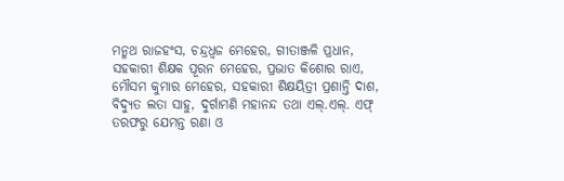ମନ୍ମଥ ରାଜହଂସ, ଚନ୍ଦ୍ରଧ୍ୱଜ ମେହେର, ଗୀତାଞ୍ଜଳି ପ୍ରଧାନ, ସହକାରୀ ଶିକ୍ଷକ ପୂରନ ମେହେର, ପ୍ରଭାତ କିଶୋର ରାଏ, ମୌସମ କୁମାର ମେହେର, ସହକାରୀ ଶିକ୍ଷୟିତ୍ରୀ ପ୍ରଶାନ୍ତି ଦାଶ, ବିଦ୍ୟୁତ ଲତା ସାହୁ, ଦୁର୍ଗାମଣି ମହାନନ୍ଦ ତଥା ଏଲ୍.ଏଲ୍. ଏଫ୍ ତରଫରୁ ଯେମନ୍ତ ରଣା ଓ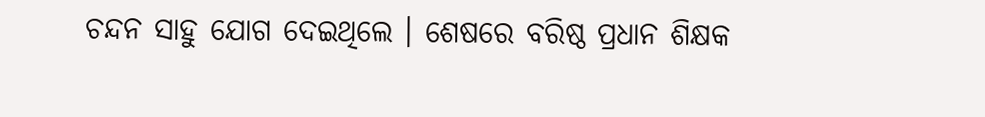ଚନ୍ଦନ ସାହୁ ଯୋଗ ଦେଇଥିଲେ । ଶେଷରେ ବରିଷ୍ଠ ପ୍ରଧାନ ଶିକ୍ଷକ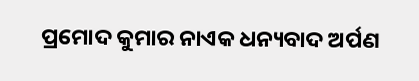ପ୍ରମୋଦ କୁମାର ନାଏକ ଧନ୍ୟବାଦ ଅର୍ପଣ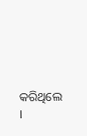କରିଥିଲେ ।